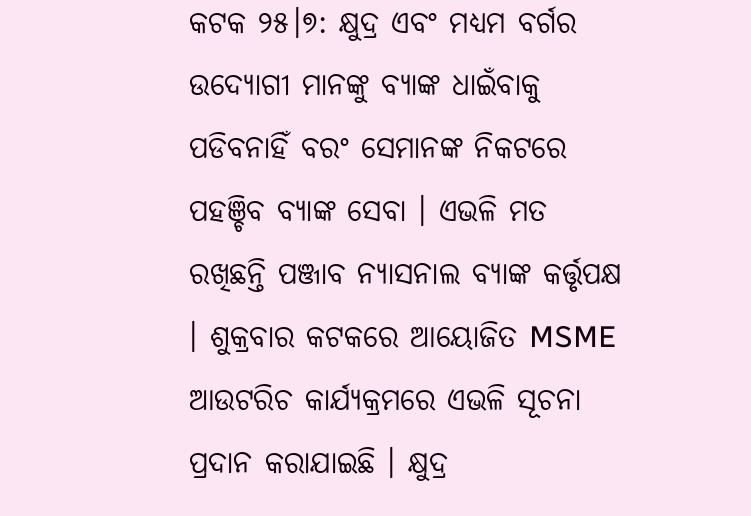କଟକ ୨୫।୭: କ୍ଷୁଦ୍ର ଏବଂ ମଧ୍ୟମ ବର୍ଗର ଉଦ୍ୟୋଗୀ ମାନଙ୍କୁ ବ୍ୟାଙ୍କ ଧାଇଁବାକୁ ପଡିବନାହିଁ ବରଂ ସେମାନଙ୍କ ନିକଟରେ ପହଞ୍ଚିବ ବ୍ୟାଙ୍କ ସେବା । ଏଭଳି ମତ ରଖିଛନ୍ତି ପଞ୍ଜାବ ନ୍ୟାସନାଲ ବ୍ୟାଙ୍କ କର୍ତ୍ତୃପକ୍ଷ । ଶୁକ୍ରବାର କଟକରେ ଆୟୋଜିତ MSME ଆଉଟରିଚ କାର୍ଯ୍ୟକ୍ରମରେ ଏଭଳି ସୂଚନା ପ୍ରଦାନ କରାଯାଇଛି । କ୍ଷୁଦ୍ର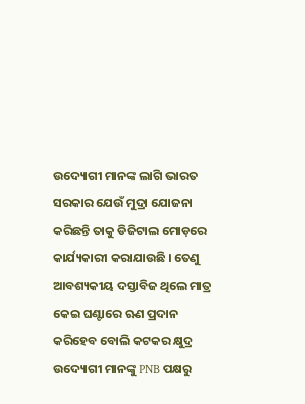ଉଦ୍ୟୋଗୀ ମାନଙ୍କ ଲାଗି ଭାରତ ସରକାର ଯେଉଁ ମୁଦ୍ରା ଯୋଜନା କରିଛନ୍ତି ତାକୁ ଡିଜିଟାଲ ମୋଡ଼ରେ କାର୍ଯ୍ୟକାରୀ କରାଯାଉଛି । ତେଣୁ ଆବଶ୍ୟକୀୟ ଦସ୍ତାବିଜ ଥିଲେ ମାତ୍ର କେଇ ଘଣ୍ଟାରେ ଋଣ ପ୍ରଦାନ କରିହେବ ବୋଲି କଟକର କ୍ଷୁଦ୍ର ଉଦ୍ୟୋଗୀ ମାନଙ୍କୁ PNB ପକ୍ଷରୁ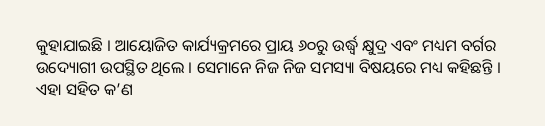କୁହାଯାଇଛି । ଆୟୋଜିତ କାର୍ଯ୍ୟକ୍ରମରେ ପ୍ରାୟ ୬୦ରୁ ଉର୍ଦ୍ଧ୍ବ କ୍ଷୁଦ୍ର ଏବଂ ମଧ୍ୟମ ବର୍ଗର ଉଦ୍ୟୋଗୀ ଉପସ୍ଥିତ ଥିଲେ । ସେମାନେ ନିଜ ନିଜ ସମସ୍ୟା ବିଷୟରେ ମଧ୍ୟ କହିଛନ୍ତି । ଏହା ସହିତ କ’ଣ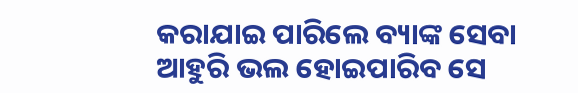କରାଯାଇ ପାରିଲେ ବ୍ୟାଙ୍କ ସେବା ଆହୁରି ଭଲ ହୋଇପାରିବ ସେ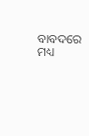ବାବଦରେ ମଧ୍ୟ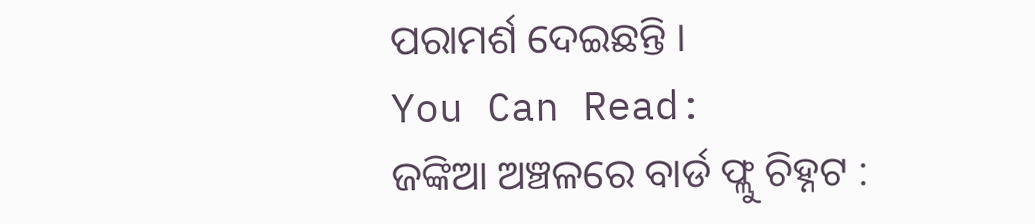ପରାମର୍ଶ ଦେଇଛନ୍ତି ।
You Can Read:
ଜଙ୍କିଆ ଅଞ୍ଚଳରେ ବାର୍ଡ ଫ୍ଲୁ ଚିହ୍ନଟ :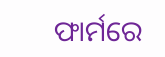ଫାର୍ମରେ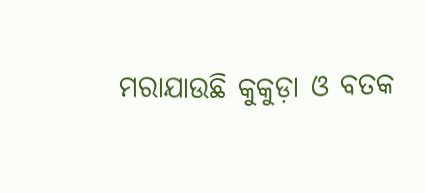ମରାଯାଉଛି କୁକୁଡ଼ା ଓ ବତକ